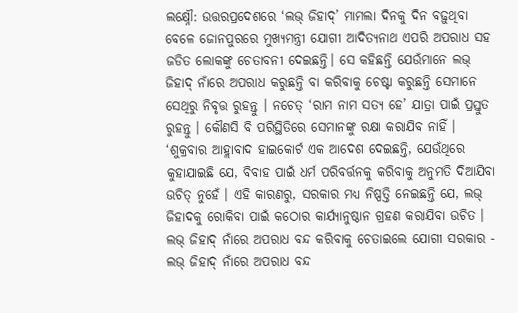ଲକ୍ଷ୍ନୌ: ଉତ୍ତରପ୍ରଦେଶରେ ‘ଲଭ୍ ଜିହାଦ୍’ ମାମଲା ଦିନକୁ ଦିନ ବଢ଼ୁଥିବା ବେଳେ ଜୋନପୁରରେ ମୁଖ୍ୟମନ୍ତ୍ରୀ ଯୋଗୀ ଆଦିତ୍ୟନାଥ ଏପରି ଅପରାଧ ସହ ଜଡିତ ଲୋକଙ୍କୁ ଚେତାବନୀ ଦେଇଛନ୍ତି। ସେ କହିଛନ୍ତି ଯେଉଁମାନେ ଲଭ୍ ଜିହାଦ୍ ନାଁରେ ଅପରାଧ କରୁଛନ୍ତି ବା କରିବାକୁ ଚେଷ୍ଟା କରୁଛନ୍ତି ସେମାନେ ସେଥିରୁ ନିବୃତ୍ତ ରୁହନ୍ତୁ । ନଚେତ୍ ‘ରାମ ନାମ ସତ୍ୟ ହେ’ ଯାତ୍ରା ପାଇଁ ପ୍ରସ୍ତୁତ ରୁହନ୍ତୁ । କୌଣସି ବି ପରିସ୍ଥିତିରେ ସେମାନଙ୍କୁ ରକ୍ଷା କରାଯିବ ନାହିଁ । ‘ଶୁକ୍ରବାର ଆହ୍ଲାବାଦ ହାଇକୋର୍ଟ ଏକ ଆଦେଶ ଦେଇଛନ୍ତି, ଯେଉଁଥିରେ କୁହାଯାଇଛି ଯେ, ବିବାହ ପାଇଁ ଧର୍ମ ପରିବର୍ତ୍ତନକୁ କରିବାକୁ ଅନୁମତି ଦିଆଯିବା ଉଚିତ୍ ନୁହେଁ । ଏହି କାରଣରୁ, ସରକାର ମଧ୍ୟ ନିଷ୍ପତ୍ତି ନେଇଛନ୍ତି ଯେ, ଲଭ୍ ଜିହାଦକୁ ରୋକିବା ପାଇଁ କଠୋର କାର୍ଯ୍ୟାନୁଷ୍ଠାନ ଗ୍ରହଣ କରାଯିବା ଉଚିତ ।
ଲଭ୍ ଜିହାଦ୍ ନାଁରେ ଅପରାଧ ବନ୍ଦ କରିବାକୁ ଚେତାଇଲେ ଯୋଗୀ ସରକାର - ଲଭ୍ ଜିହାଦ୍ ନାଁରେ ଅପରାଧ ବନ୍ଦ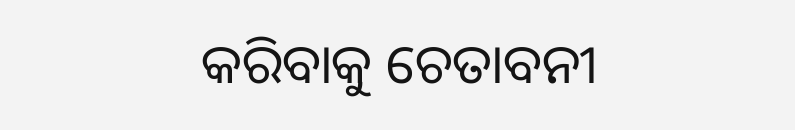କରିବାକୁ ଚେତାବନୀ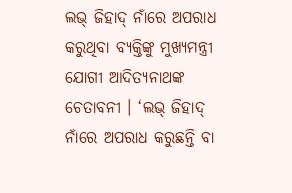ଲଭ୍ ଜିହାଦ୍ ନାଁରେ ଅପରାଧ କରୁଥିବା ବ୍ୟକ୍ତିଙ୍କୁ ମୁଖ୍ୟମନ୍ତ୍ରୀ ଯୋଗୀ ଆଦିତ୍ୟନାଥଙ୍କ ଚେତାବନୀ । ‘ଲଭ୍ ଜିହାଦ୍ ନାଁରେ ଅପରାଧ କରୁଛନ୍ତି ବା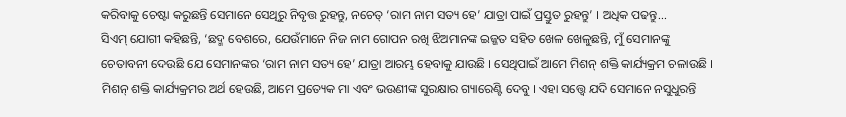କରିବାକୁ ଚେଷ୍ଟା କରୁଛନ୍ତି ସେମାନେ ସେଥିରୁ ନିବୃତ୍ତ ରୁହନ୍ତୁ, ନଚେତ୍ ‘ରାମ ନାମ ସତ୍ୟ ହେ’ ଯାତ୍ରା ପାଇଁ ପ୍ରସ୍ତୁତ ରୁହନ୍ତୁ’ । ଅଧିକ ପଢନ୍ତୁ...
ସିଏମ୍ ଯୋଗୀ କହିଛନ୍ତି, ‘ଛଦ୍ମ ବେଶରେ, ଯେଉଁମାନେ ନିଜ ନାମ ଗୋପନ ରଖି ଝିଅମାନଙ୍କ ଇଜ୍ଜତ ସହିତ ଖେଳ ଖେଳୁଛନ୍ତି, ମୁଁ ସେମାନଙ୍କୁ ଚେତାବନୀ ଦେଉଛି ଯେ ସେମାନଙ୍କର ‘ରାମ ନାମ ସତ୍ୟ ହେ’ ଯାତ୍ରା ଆରମ୍ଭ ହେବାକୁ ଯାଉଛି । ସେଥିପାଇଁ ଆମେ ମିଶନ୍ ଶକ୍ତି କାର୍ଯ୍ୟକ୍ରମ ଚଳାଉଛି । ମିଶନ୍ ଶକ୍ତି କାର୍ଯ୍ୟକ୍ରମର ଅର୍ଥ ହେଉଛି, ଆମେ ପ୍ରତ୍ୟେକ ମା ଏବଂ ଭଉଣୀଙ୍କ ସୁରକ୍ଷାର ଗ୍ୟାରେଣ୍ଟି ଦେବୁ । ଏହା ସତ୍ତ୍ବେ ଯଦି ସେମାନେ ନସୁଧୁରନ୍ତି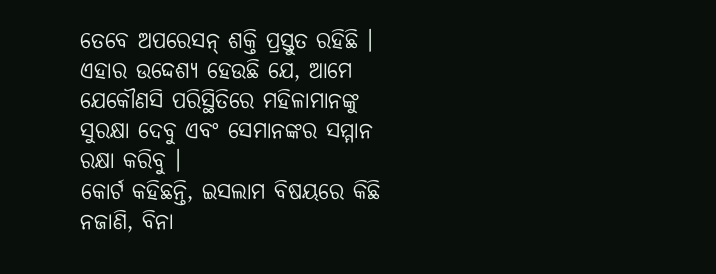ତେବେ ଅପରେସନ୍ ଶକ୍ତି ପ୍ରସ୍ତୁତ ରହିଛି । ଏହାର ଉଦ୍ଦେଶ୍ୟ ହେଉଛି ଯେ, ଆମେ ଯେକୌଣସି ପରିସ୍ଥିତିରେ ମହିଳାମାନଙ୍କୁ ସୁରକ୍ଷା ଦେବୁ ଏବଂ ସେମାନଙ୍କର ସମ୍ମାନ ରକ୍ଷା କରିବୁ ।
କୋର୍ଟ କହିଛନ୍ତି, ଇସଲାମ ବିଷୟରେ କିଛି ନଜାଣି, ବିନା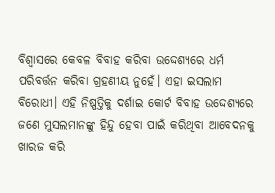ବିଶ୍ବାସରେ କେବଳ ବିବାହ କରିବା ଉଦ୍ଦେଶ୍ୟରେ ଧର୍ମ ପରିବର୍ତ୍ତନ କରିବା ଗ୍ରହଣୀୟ ନୁହେଁ। ଏହା ଇସଲାମ ବିରୋଧୀ। ଏହି ନିଷ୍ପତ୍ତିକୁ ଦର୍ଶାଇ କୋର୍ଟ ବିବାହ ଉଦ୍ଦେଶ୍ୟରେ ଜଣେ ମୁସଲମାନଙ୍କୁ ହିନ୍ଦୁ ହେବା ପାଇଁ କରିଥିବା ଆବେଦନକୁ ଖାରଜ କରି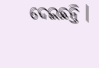ଦେଇଛନ୍ତି ।